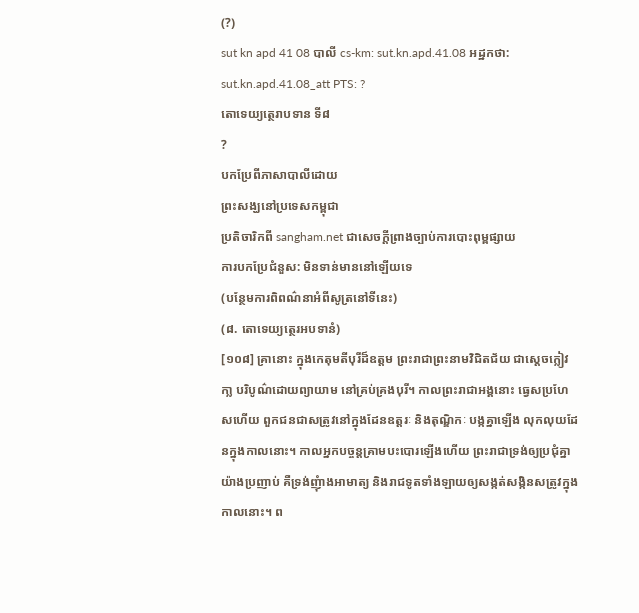(?)
sut kn apd 41 08 បាលី cs-km: sut.kn.apd.41.08 អដ្ឋកថា: sut.kn.apd.41.08_att PTS: ?
តោទេយ្យត្ថេរាបទាន ទី៨
?
បកប្រែពីភាសាបាលីដោយ
ព្រះសង្ឃនៅប្រទេសកម្ពុជា
ប្រតិចារិកពី sangham.net ជាសេចក្តីព្រាងច្បាប់ការបោះពុម្ពផ្សាយ
ការបកប្រែជំនួស: មិនទាន់មាននៅឡើយទេ
(បន្ថែមការពិពណ៌នាអំពីសូត្រនៅទីនេះ)
(៨. តោទេយ្យត្ថេរអបទានំ)
[១០៨] គ្រានោះ ក្នុងកេតុមតីបុរីដ៏ឧត្តម ព្រះរាជាព្រះនាមវិជិតជ័យ ជាស្តេចក្លៀវកា្ល បរិបូណ៌ដោយព្យាយាម នៅគ្រប់គ្រងបុរី។ កាលព្រះរាជាអង្គនោះ ធ្វេសប្រហែសហើយ ពួកជនជាសត្រូវនៅក្នុងដែនឧត្តរៈ និងតុណ្ឌិកៈ បង្កគ្នាឡើង លុកលុយដែនក្នុងកាលនោះ។ កាលអ្នកបច្ចន្តគ្រាមបះបោរឡើងហើយ ព្រះរាជាទ្រង់ឲ្យប្រជុំគ្នាយ៉ាងប្រញាប់ គឺទ្រង់ញុំាងអាមាត្យ និងរាជទូតទាំងឡាយឲ្យសង្កត់សង្កិនសត្រូវក្នុងកាលនោះ។ ព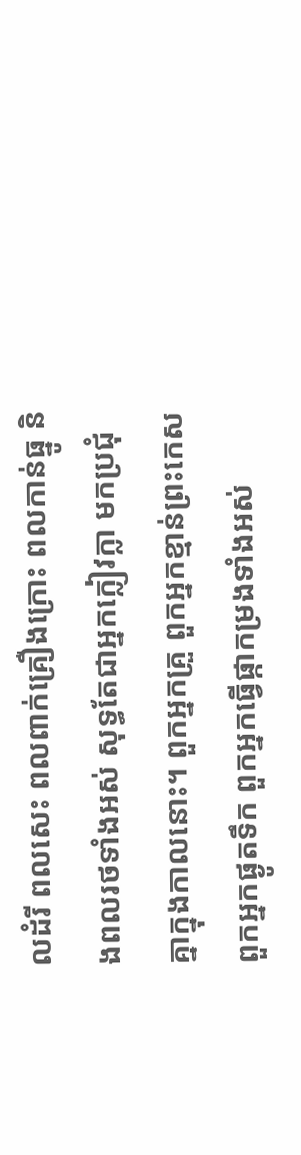លដំរី ពលសេះ ពលពាក់គ្រឿងក្រោះ ពលកាន់ធ្នូ និងពលរថទាំងអស់ សុទ្ធតែជាអ្នកក្លៀវក្លា មកប្រជុំគ្នាក្នុងកាលនោះ។ ពួកអ្នកគ្រួ ពួកអ្នកខ្មាន់ព្រះកេស ពួកអ្នកផ្ងូតទឹក ពួកអ្នកធ្វើផ្កាកម្រងទាំងអស់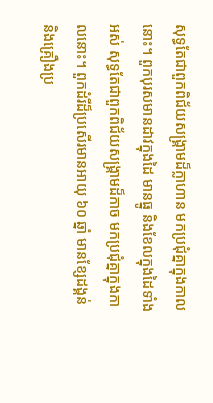សុទ្ធតែជាពួកពិជ័យសង្រ្គាមដ៏ក្លាហាន មកប្រជុំគ្នាក្នុងកាលនោះ។ ពួកបុរសមានដាវក្នុងដៃ មានធ្នូ និងខែលក្នុងដៃទាំងអស់ សុទ្ធតែជាពួកពិជ័យសង្រ្គាមដ៏កាច មកប្រជុំគ្នាក្នុងកាលនោះ។ ពួកដំរីដ៏ប្រសើរមានអាយុ ៦០ ឆ្នាំ មានខ្សែដង្គន់ និងគ្រឿងប្រ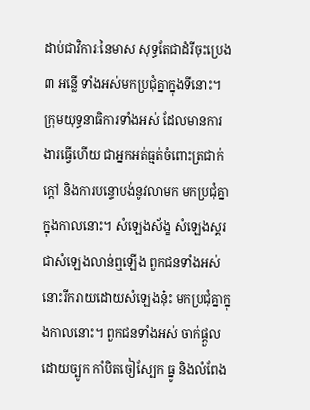ដាប់ជាវិការៈនៃមាស សុទ្ធតែជាដំរីចុះប្រេង ៣ អន្លើ ទាំងអស់មកប្រជុំគ្នាក្នុងទីនោះ។ ក្រុមយុទ្ធនាធិការទាំងអស់ ដែលមានការងារធ្វើហើយ ជាអ្នកអត់ធ្មត់ចំពោះត្រជាក់ ក្តៅ និងការបន្ទោបង់នូវលាមក មកប្រជុំគ្នាក្នុងកាលនោះ។ សំឡេងស័ង្ខ សំឡេងស្គរ ជាសំឡេងលាន់ឮឡើង ពួកជនទាំងអស់នោះរីករាយដោយសំឡេងនុ៎ះ មកប្រជុំគ្នាក្នុងកាលនោះ។ ពួកជនទាំងអស់ ចាក់ផ្តួលដោយច្បូក កាំបិតចៀស្បែក ធ្នូ និងលំពែង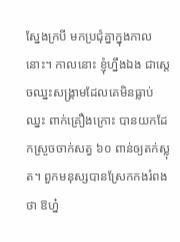ស្នែងក្របី មកប្រជុំគ្នាក្នុងកាលនោះ។ កាលនោះ ខ្ញុំហ្នឹងឯង ជាស្តេចឈ្នះសង្គ្រាមដែលគេមិនធ្លាប់ឈ្នះ ពាក់គ្រឿងក្រោះ បានយកដែកស្រួចចាក់សត្វ ៦០ ពាន់ឲ្យតក់ស្លុត។ ពួកមនុស្សបានស្រែកកងរំពងថា ឱហ្ន៎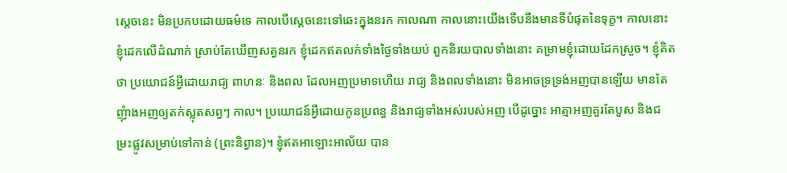ស្តេចនេះ មិនប្រកបដោយធម៌ទេ កាលបើស្តេចនេះទៅឆេះក្នុងនរក កាលណា កាលនោះយើងទើបនឹងមានទីបំផុតនៃទុក្ខ។ កាលនោះ ខ្ញុំដេកលើដំណាក់ ស្រាប់តែឃើញសត្វនរក ខ្ញុំដេកឥតលក់ទាំងថ្ងៃទាំងយប់ ពួកនិរយបាលទាំងនោះ គម្រាមខ្ញុំដោយដែកស្រួច។ ខ្ញុំគិតថា ប្រយោជន៍អ្វីដោយរាជ្យ ពាហនៈ និងពល ដែលអញប្រមាទហើយ រាជ្យ និងពលទាំងនោះ មិនអាចទ្រទ្រង់អញបានឡើយ មានតែញុំាងអញឲ្យតក់ស្លុតសព្វៗ កាល។ ប្រយោជន៍អ្វីដោយកូនប្រពន្ធ និងរាជ្យទាំងអស់របស់អញ បើដូច្នោះ អាត្មាអញគួរតែបួស និងជម្រះផ្លូវសម្រាប់ទៅកាន់ (ព្រះនិព្វាន)។ ខ្ញុំឥតអាឡោះអាល័យ បាន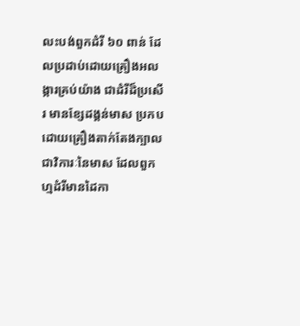លះបង់ពួកដំរី ៦០ ពាន់ ដែលប្រដាប់ដោយគ្រឿងអលង្ការគ្រប់យ៉ាង ជាដំរីដ៏ប្រសើរ មានខ្សែដង្គន់មាស ប្រកបដោយគ្រឿងតាក់តែងក្បាល ជាវិការៈនៃមាស ដែលពួកហ្មដំរីមានដៃកា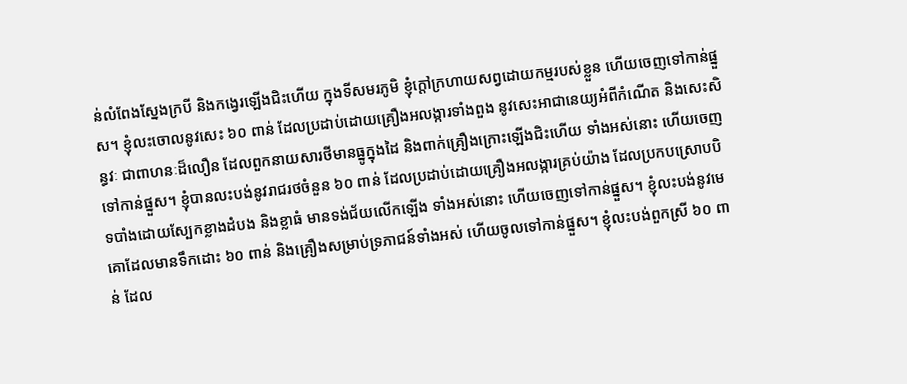ន់លំពែងស្នែងក្របី និងកង្វេរឡើងជិះហើយ ក្នុងទីសមរភូមិ ខ្ញុំក្តៅក្រហាយសព្វដោយកម្មរបស់ខ្លួន ហើយចេញទៅកាន់ផ្នួស។ ខ្ញុំលះចោលនូវសេះ ៦០ ពាន់ ដែលប្រដាប់ដោយគ្រឿងអលង្ការទាំងពួង នូវសេះអាជានេយ្យអំពីកំណើត និងសេះសិន្ធវៈ ជាពាហនៈដ៏លឿន ដែលពួកនាយសារថីមានធ្នូក្នុងដៃ និងពាក់គ្រឿងក្រោះឡើងជិះហើយ ទាំងអស់នោះ ហើយចេញទៅកាន់ផ្នួស។ ខ្ញុំបានលះបង់នូវរាជរថចំនួន ៦០ ពាន់ ដែលប្រដាប់ដោយគ្រឿងអលង្ការគ្រប់យ៉ាង ដែលប្រកបស្រោបបិទបាំងដោយស្បែកខ្លាងដំបង និងខ្លាធំ មានទង់ជ័យលើកឡើង ទាំងអស់នោះ ហើយចេញទៅកាន់ផ្នួស។ ខ្ញុំលះបង់នូវមេគោដែលមានទឹកដោះ ៦០ ពាន់ និងគ្រឿងសម្រាប់ទ្រភាជន៍ទាំងអស់ ហើយចូលទៅកាន់ផ្នួស។ ខ្ញុំលះបង់ពួកស្រី ៦០ ពាន់ ដែល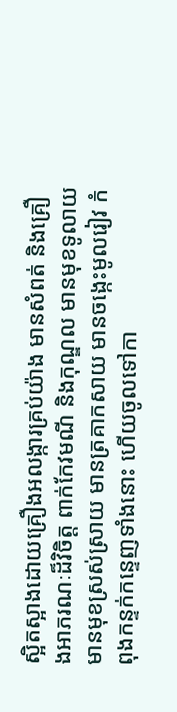ស្អិតស្អាងដោយគ្រឿងអលង្ការគ្រប់យ៉ាង មានសំពត់ និងគ្រឿងអាភរណៈដ៏វិចិត្ត ពាក់កែវមណី និងកុណ្ឌល មានមុខទូលាយ មានមុខស្រស់ស្រាយ មានត្រគាកសាយ មានចង្កេះមូលរៀវ កំពុងកន្ទក់កន្ទេញទាំងនោះ ហើយចូលទៅកា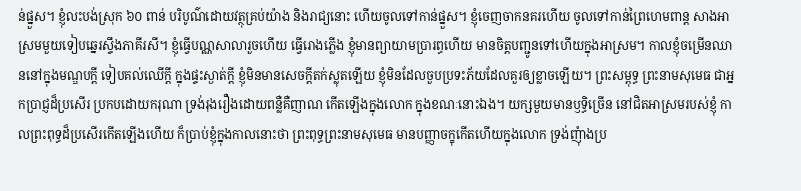ន់ផ្នួស។ ខ្ញុំលះបង់ស្រុក ៦០ ពាន់ បរិបូណ៌ដោយវត្ថុគ្រប់យ៉ាង និងរាជ្យនោះ ហើយចូលទៅកាន់ផ្នួស។ ខ្ញុំចេញចាកនគរហើយ ចូលទៅកាន់ព្រៃហេមពាន្ត សាងអាស្រមមួយទៀបឆ្នេរស្ទឹងភាគីរសី។ ខ្ញុំធ្វើបណ្ណសាលារួចហើយ ធ្វើរោងភ្លើង ខ្ញុំមានព្យាយាមប្រារព្ធហើយ មានចិត្តបញ្ជូនទៅហើយក្នុងអាស្រម។ កាលខ្ញុំចម្រើនឈាននៅក្នុងមណ្ឌបក្តី ទៀបគល់ឈើក្តី ក្នុងផ្ទះស្ងាត់ក្តី ខ្ញុំមិនមានសេចក្តីតក់ស្លុតឡើយ ខ្ញុំមិនដែលចួបប្រទះភ័យដែលគួរឲ្យខ្លាចឡើយ។ ព្រះសម្ពុទ្ធ ព្រះនាមសុមេធ ជាអ្នកប្រាជ្ញដ៏ប្រសើរ ប្រកបដោយករុណា ទ្រង់រុងរឿងដោយពន្លឺគឺញាណ កើតឡើងក្នុងលោក ក្នុងខណៈនោះឯង។ យក្សមួយមានឫទ្ធិច្រើន នៅជិតអាស្រមរបស់ខ្ញុំ កាលព្រះពុទ្ធដ៏ប្រសើរកើតឡើងហើយ ក៏ប្រាប់ខ្ញុំក្នុងកាលនោះថា ព្រះពុទ្ធព្រះនាមសុមេធ មានបញ្ញាចក្ខុកើតហើយក្នុងលោក ទ្រង់ញុំាងប្រ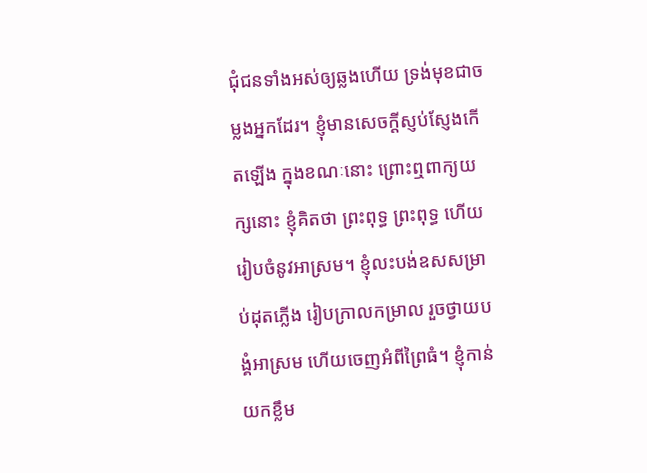ជុំជនទាំងអស់ឲ្យឆ្លងហើយ ទ្រង់មុខជាចម្លងអ្នកដែរ។ ខ្ញុំមានសេចក្តីស្ញប់ស្ញែងកើតឡើង ក្នុងខណៈនោះ ព្រោះឮពាក្យយក្សនោះ ខ្ញុំគិតថា ព្រះពុទ្ធ ព្រះពុទ្ធ ហើយរៀបចំនូវអាស្រម។ ខ្ញុំលះបង់ឧសសម្រាប់ដុតភ្លើង រៀបក្រាលកម្រាល រួចថ្វាយបង្គំអាស្រម ហើយចេញអំពីព្រៃធំ។ ខ្ញុំកាន់យកខ្លឹម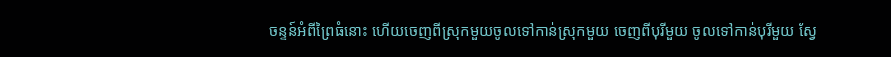ចន្ទន៍អំពីព្រៃធំនោះ ហើយចេញពីស្រុកមួយចូលទៅកាន់ស្រុកមួយ ចេញពីបុរីមួយ ចូលទៅកាន់បុរីមួយ ស្វែ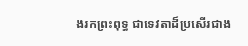ងរកព្រះពុទ្ធ ជាទេវតាដ៏ប្រសើរជាង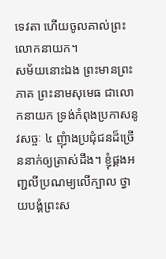ទេវតា ហើយចូលគាល់ព្រះលោកនាយក។
សម័យនោះឯង ព្រះមានព្រះភាគ ព្រះនាមសុមេធ ជាលោកនាយក ទ្រង់កំពុងប្រកាសនូវសច្ចៈ ៤ ញុំាងប្រជុំជនដ៏ច្រើននាក់ឲ្យត្រាស់ដឹង។ ខ្ញុំផ្គងអញ្ជលីប្រណម្យលើក្បាល ថ្វាយបង្គំព្រះស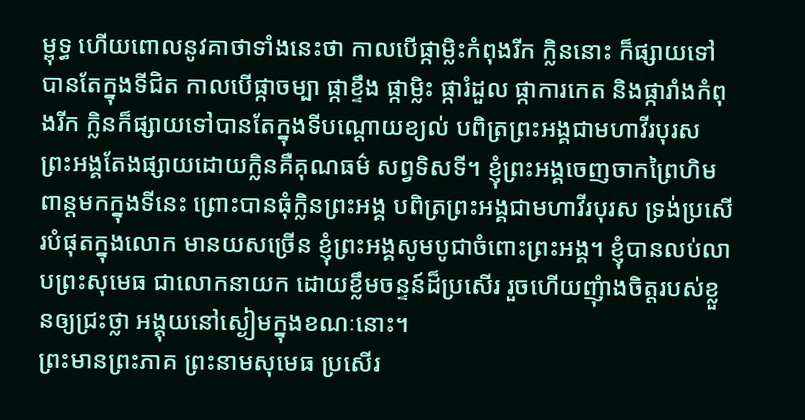ម្ពុទ្ធ ហើយពោលនូវគាថាទាំងនេះថា កាលបើផ្កាម្លិះកំពុងរីក ក្លិននោះ ក៏ផ្សាយទៅបានតែក្នុងទីជិត កាលបើផ្កាចម្បា ផ្កាខ្ទឹង ផ្កាម្លិះ ផ្ការំដួល ផ្កាការកេត និងផ្ការាំងកំពុងរីក ក្លិនក៏ផ្សាយទៅបានតែក្នុងទីបណ្តោយខ្យល់ បពិត្រព្រះអង្គជាមហាវីរបុរស ព្រះអង្គតែងផ្សាយដោយក្លិនគឺគុណធម៌ សព្វទិសទី។ ខ្ញុំព្រះអង្គចេញចាកព្រៃហិមពាន្តមកក្នុងទីនេះ ព្រោះបានធុំក្លិនព្រះអង្គ បពិត្រព្រះអង្គជាមហាវីរបុរស ទ្រង់ប្រសើរបំផុតក្នុងលោក មានយសច្រើន ខ្ញុំព្រះអង្គសូមបូជាចំពោះព្រះអង្គ។ ខ្ញុំបានលប់លាបព្រះសុមេធ ជាលោកនាយក ដោយខ្លឹមចន្ទន៍ដ៏ប្រសើរ រួចហើយញុំាងចិត្តរបស់ខ្លួនឲ្យជ្រះថ្លា អង្គុយនៅស្ងៀមក្នុងខណៈនោះ។
ព្រះមានព្រះភាគ ព្រះនាមសុមេធ ប្រសើរ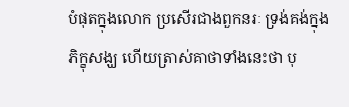បំផុតក្នុងលោក ប្រសើរជាងពួកនរៈ ទ្រង់គង់ក្នុងភិក្ខុសង្ឃ ហើយត្រាស់គាថាទាំងនេះថា បុ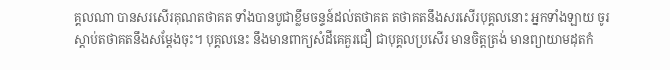គ្គលណា បានសរសើរគុណតថាគត ទាំងបានបូជាខ្លឹមចន្ទន៍ដល់តថាគត តថាគតនឹងសរសើរបុគ្គលនោះ អ្នកទាំងឡាយ ចូរស្តាប់តថាគតនឹងសម្តែងចុះ។ បុគ្គលនេះ នឹងមានពាក្យសំដីគេគួរជឿ ជាបុគ្គលប្រសើរ មានចិត្តត្រង់ មានព្យាយាមដុតកំ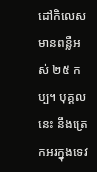ដៅកិលេស មានពន្លឺអស់ ២៥ កប្ប។ បុគ្គលនេះ នឹងត្រេកអរក្នុងទេវ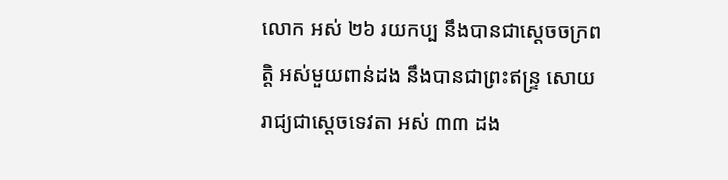លោក អស់ ២៦ រយកប្ប នឹងបានជាស្តេចចក្រពត្តិ អស់មួយពាន់ដង នឹងបានជាព្រះឥន្រ្ទ សោយរាជ្យជាស្តេចទេវតា អស់ ៣៣ ដង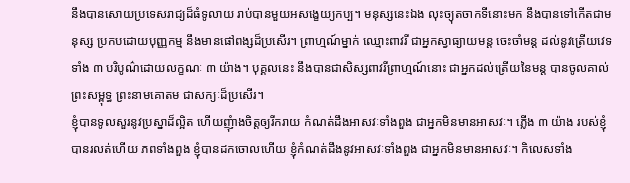នឹងបានសោយប្រទេសរាជ្យដ៏ធំទូលាយ រាប់បានមួយអសង្ខេយ្យកប្ប។ មនុស្សនេះឯង លុះច្យុតចាកទីនោះមក នឹងបានទៅកើតជាមនុស្ស ប្រកបដោយបុញ្ញកម្ម នឹងមានផៅពង្សដ៏ប្រសើរ។ ព្រាហ្មណ៍ម្នាក់ ឈ្មោះពាវរី ជាអ្នកស្វាធ្យាយមន្ត ចេះចាំមន្ត ដល់នូវត្រើយវេទទាំង ៣ បរិបូណ៌ដោយលក្ខណៈ ៣ យ៉ាង។ បុគ្គលនេះ នឹងបានជាសិស្សពាវរីព្រាហ្មណ៍នោះ ជាអ្នកដល់ត្រើយនៃមន្ត បានចូលគាល់ព្រះសម្ពុទ្ធ ព្រះនាមគោតម ជាសក្យៈដ៏ប្រសើរ។
ខ្ញុំបានទូលសួរនូវប្រស្នាដ៏ល្អិត ហើយញុំាងចិត្តឲ្យរីករាយ កំណត់ដឹងអាសវៈទាំងពួង ជាអ្នកមិនមានអាសវៈ។ ភ្លើង ៣ យ៉ាង របស់ខ្ញុំ បានរលត់ហើយ ភពទាំងពួង ខ្ញុំបានដកចោលហើយ ខ្ញុំកំណត់ដឹងនូវអាសវៈទាំងពួង ជាអ្នកមិនមានអាសវៈ។ កិលេសទាំង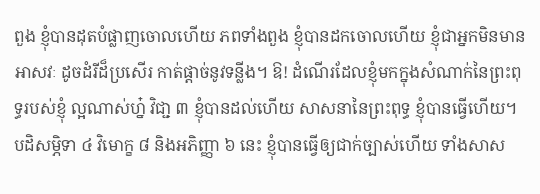ពួង ខ្ញុំបានដុតបំផ្លាញចោលហើយ ភពទាំងពួង ខ្ញុំបានដកចោលហើយ ខ្ញុំជាអ្នកមិនមានអាសវៈ ដូចដំរីដ៏ប្រសើរ កាត់ផ្តាច់នូវទន្លីង។ ឱ! ដំណើរដែលខ្ញុំមកក្នុងសំណាក់នៃព្រះពុទ្ធរបស់ខ្ញុំ ល្អណាស់ហ្ន៎ វិជា្ជ ៣ ខ្ញុំបានដល់ហើយ សាសនានៃព្រះពុទ្ធ ខ្ញុំបានធ្វើហើយ។ បដិសម្ភិទា ៤ វិមោក្ខ ៨ និងអភិញ្ញា ៦ នេះ ខ្ញុំបានធ្វើឲ្យជាក់ច្បាស់ហើយ ទាំងសាស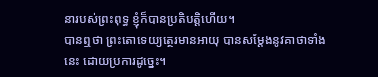នារបស់ព្រះពុទ្ធ ខ្ញុំក៏បានប្រតិបត្តិហើយ។
បានឮថា ព្រះតោទេយ្យត្ថេរមានអាយុ បានសម្តែងនូវគាថាទាំងនេះ ដោយប្រការដូច្នេះ។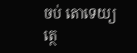ចប់ តោទេយ្យត្ថេ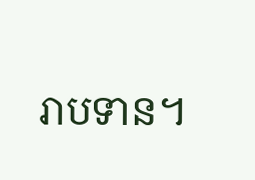រាបទាន។